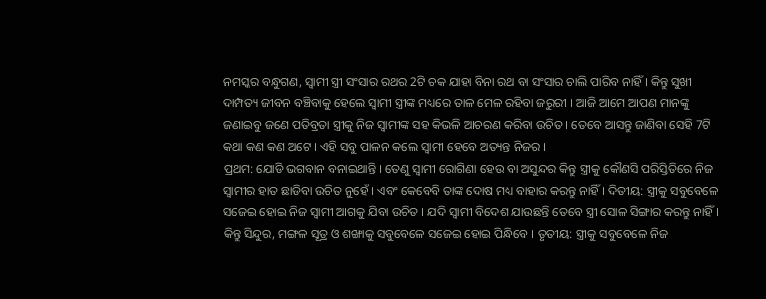ନମସ୍କର ବନ୍ଧୁଗଣ, ସ୍ଵାମୀ ସ୍ତ୍ରୀ ସଂସାର ରଥର 2ଟି ଚକ ଯାହା ବିନା ରଥ ବା ସଂସାର ଚାଲି ପାରିବ ନାହିଁ । କିନ୍ତୁ ସୁଖୀ ଦାମ୍ପତ୍ୟ ଜୀବନ ବଞ୍ଚିବାକୁ ହେଲେ ସ୍ଵାମୀ ସ୍ତ୍ରୀଙ୍କ ମଧ୍ୟରେ ତାଳ ମେଳ ରହିବା ଜରୁରୀ । ଆଜି ଆମେ ଆପଣ ମାନଙ୍କୁ ଜଣାଇବୁ ଜଣେ ପତିବ୍ରତା ସ୍ତ୍ରୀକୁ ନିଜ ସ୍ଵାମୀଙ୍କ ସହ କିଭଳି ଆଚରଣ କରିବା ଉଚିତ । ତେବେ ଆସନ୍ତୁ ଜାଣିବା ସେହି 7ଟି କଥା କଣ କଣ ଅଟେ । ଏହି ସବୁ ପାଳନ କଲେ ସ୍ଵାମୀ ହେବେ ଅତ୍ୟନ୍ତ ନିଜର ।
ପ୍ରଥମ: ଯୋଡି ଭଗବାନ ବନାଇଥାନ୍ତି । ତେଣୁ ସ୍ଵାମୀ ରୋଗିଣା ହେଉ ବା ଅସୁନ୍ଦର କିନ୍ତୁ ସ୍ତ୍ରୀକୁ କୌଣସି ପରିସ୍ତିତିରେ ନିଜ ସ୍ଵାମୀର ହାତ ଛାଡିବା ଉଚିତ ନୁହେଁ । ଏବଂ କେବେବି ତାଙ୍କ ଦୋଷ ମଧ୍ୟ ବାହାର କରନ୍ତୁ ନାହିଁ । ଦିତୀୟ: ସ୍ତ୍ରୀକୁ ସବୁବେଳେ ସଜେଇ ହୋଇ ନିଜ ସ୍ଵାମୀ ଆଗକୁ ଯିବା ଉଚିତ । ଯଦି ସ୍ଵାମୀ ବିଦେଶ ଯାଉଛନ୍ତି ତେବେ ସ୍ତ୍ରୀ ସୋଳ ସିଙ୍ଗାର କରନ୍ତୁ ନାହିଁ ।
କିନ୍ତୁ ସିନ୍ଦୁର, ମଙ୍ଗଳ ସୂତ୍ର ଓ ଶଙ୍ଖାକୁ ସବୁବେଳେ ସଜେଇ ହୋଇ ପିନ୍ଧିବେ । ତୃତୀୟ: ସ୍ତ୍ରୀକୁ ସବୁବେଳେ ନିଜ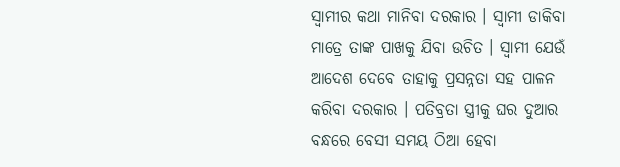ସ୍ଵାମୀର କଥା ମାନିବା ଦରକାର । ସ୍ଵାମୀ ଡାକିବା ମାତ୍ରେ ତାଙ୍କ ପାଖକୁ ଯିବା ଉଚିତ । ସ୍ଵାମୀ ଯେଉଁ ଆଦେଶ ଦେବେ ତାହାକୁ ପ୍ରସନ୍ନତା ସହ ପାଳନ କରିବା ଦରକାର । ପତିବ୍ରତା ସ୍ତ୍ରୀକୁ ଘର ଦୁଆର ବନ୍ଧରେ ବେସୀ ସମୟ ଠିଆ ହେବା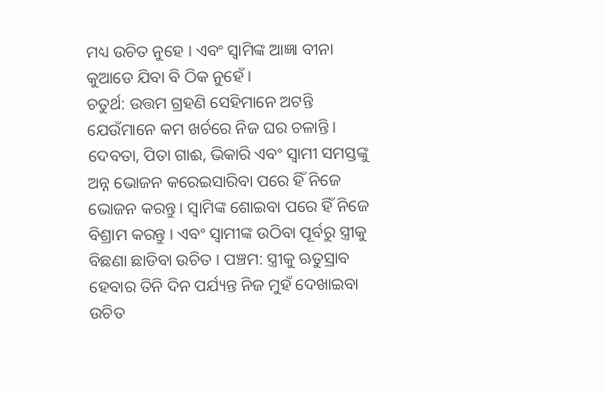ମଧ୍ୟ ଉଚିତ ନୁହେ । ଏବଂ ସ୍ଵାମିଙ୍କ ଆଜ୍ଞା ବୀନା କୁଆଡେ ଯିବା ବି ଠିକ ନୁହେଁ ।
ଚତୁର୍ଥ: ଉତ୍ତମ ଗ୍ରହଣି ସେହିମାନେ ଅଟନ୍ତି ଯେଉଁମାନେ କମ ଖର୍ଚରେ ନିଜ ଘର ଚଳାନ୍ତି । ଦେବତା, ପିତା ଗାଈ, ଭିକାରି ଏବଂ ସ୍ଵାମୀ ସମସ୍ତଙ୍କୁ ଅନ୍ନ ଭୋଜନ କରେଇସାରିବା ପରେ ହିଁ ନିଜେ ଭୋଜନ କରନ୍ତୁ । ସ୍ୱାମିଙ୍କ ଶୋଇବା ପରେ ହିଁ ନିଜେ ବିଶ୍ରାମ କରନ୍ତୁ । ଏବଂ ସ୍ଵାମୀଙ୍କ ଉଠିବା ପୂର୍ବରୁ ସ୍ତ୍ରୀକୁ ବିଛଣା ଛାଡିବା ଉଚିତ । ପଞ୍ଚମ: ସ୍ତ୍ରୀକୁ ଋତୁସ୍ରାବ ହେବାର ତିନି ଦିନ ପର୍ଯ୍ୟନ୍ତ ନିଜ ମୁହଁ ଦେଖାଇବା ଉଚିତ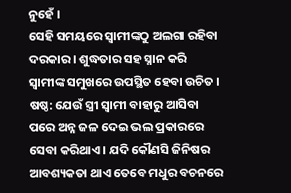ନୁହେଁ ।
ସେହି ସମୟରେ ସ୍ବାମୀଙ୍କଠୁ ଅଲଗା ରହିବା ଦରକାର । ଶୁଦ୍ଧତାର ସହ ସ୍ନାନ କରି ସ୍ଵାମୀଙ୍କ ସମୁଖରେ ଉପସ୍ଥିତ ହେବା ଉଚିତ । ଷଷ୍ଠ: ଯେଉଁ ସ୍ତ୍ରୀ ସ୍ଵାମୀ ବାହାରୁ ଆସିବା ପରେ ଅନ୍ନ ଜଳ ଦେଇ ଭଲ ପ୍ରକାରରେ ସେବା କରିଥାଏ । ଯଦି କୌଣସି ଜିନିଷର ଆବଶ୍ୟକତା ଥାଏ ତେବେ ମଧୁର ବଚନରେ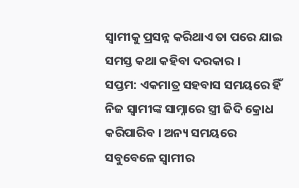ସ୍ଵାମୀକୁ ପ୍ରସନ୍ନ କରିଥାଏ ତା ପରେ ଯାଇ ସମସ୍ତ କଥା କହିବା ଦରକାର ।
ସପ୍ତମ: ଏକମାତ୍ର ସହବାସ ସମୟରେ ହିଁ ନିଜ ସ୍ଵାମୀଙ୍କ ସାମ୍ନାରେ ସ୍ତ୍ରୀ ଜିଦି କ୍ରୋଧ କରିପାରିବ । ଅନ୍ୟ ସମୟରେ ସବୁବେଳେ ସ୍ଵାମୀର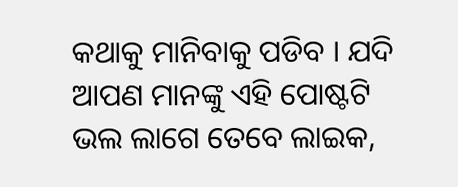କଥାକୁ ମାନିବାକୁ ପଡିବ । ଯଦି ଆପଣ ମାନଙ୍କୁ ଏହି ପୋଷ୍ଟଟି ଭଲ ଲାଗେ ତେବେ ଲାଇକ,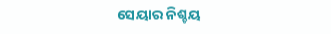ସେୟାର ନିଶ୍ଚୟ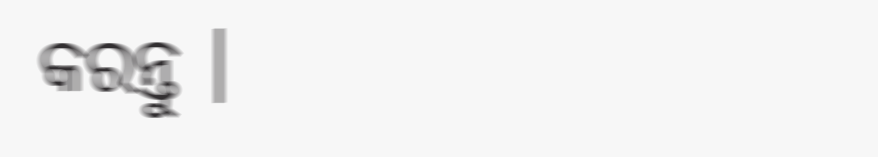କରନ୍ତୁ ।